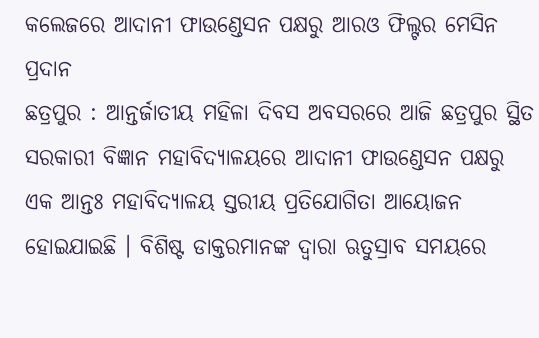କଲେଜରେ ଆଦାନୀ ଫାଉଣ୍ଡେସନ ପକ୍ଷରୁ ଆରଓ ଫିଲ୍ଟର ମେସିନ ପ୍ରଦାନ
ଛତ୍ରପୁର : ଆନ୍ତର୍ଜାତୀୟ ମହିଳା ଦିବସ ଅବସରରେ ଆଜି ଛତ୍ରପୁର ସ୍ଥିତ ସରକାରୀ ବିଜ୍ଞାନ ମହାବିଦ୍ୟାଳୟରେ ଆଦାନୀ ଫାଉଣ୍ଡେସନ ପକ୍ଷରୁ ଏକ ଆନ୍ତଃ ମହାବିଦ୍ୟାଳୟ ସ୍ତରୀୟ ପ୍ରତିଯୋଗିତା ଆୟୋଜନ ହୋଇଯାଇଛି । ବିଶିଷ୍ଟ ଡାକ୍ତରମାନଙ୍କ ଦ୍ୱାରା ଋତୁସ୍ରାବ ସମୟରେ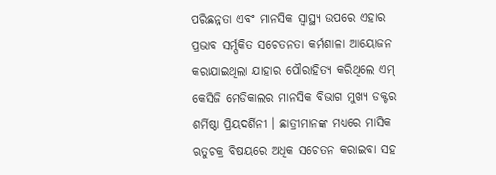ପରିଛନ୍ନତା ଏବଂ ମାନସିକ ସ୍ୱାସ୍ଥ୍ୟ ଉପରେ ଏହାର ପ୍ରଭାବ ସର୍ମ୍ପକିତ ସଚେତନତା କର୍ମଶାଳା ଆୟୋଜନ କରାଯାଇଥିଲା ଯାହାର ପୌରାହିତ୍ୟ କରିଥିଲେ ଏମ୍ କେସିଜି ମେଡିକାଲର ମାନସିକ ବିଭାଗ ମୁଖ୍ୟ ଡକ୍ଟର ଶର୍ମିଷ୍ଠା ପ୍ରିୟଦର୍ଶିନୀ । ଛାତ୍ରୀମାନଙ୍କ ମଧ୍ୟରେ ମାସିକ ଋତୁଚକ୍ର ବିଷୟରେ ଅଧିକ ସଚେତନ କରାଇବା ସହ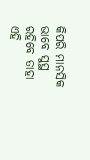କିପରି ମାନସିକ ଭାବେ ସୁସ୍ଥ ରହିବେ ତାହା ଏହି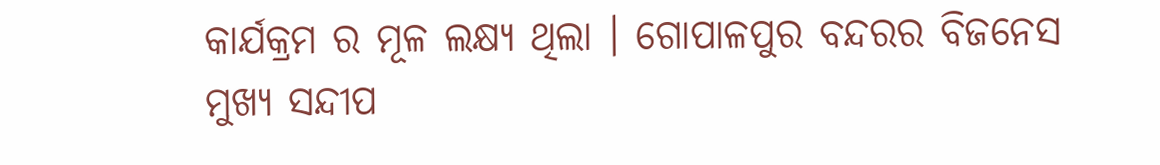କାର୍ଯକ୍ରମ ର ମୂଳ ଲକ୍ଷ୍ୟ ଥିଲା । ଗୋପାଳପୁର ବନ୍ଦରର ବିଜନେସ ମୁଖ୍ୟ ସନ୍ଦୀପ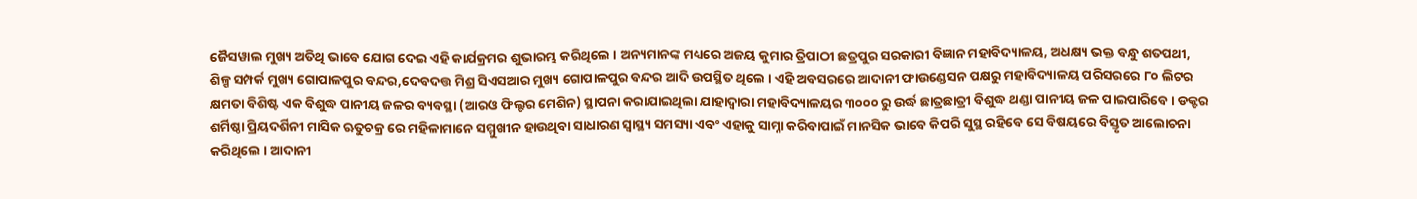ଜୈସୱାଲ ମୁଖ୍ୟ ଅତିଥି ଭାବେ ଯୋଗ ଦେଇ ଏହି କାର୍ଯକ୍ରମର ଶୁଭାରମ୍ଭ କରିଥିଲେ । ଅନ୍ୟମାନଙ୍କ ମଧ୍ୟରେ ଅଜୟ କୁମାର ତ୍ରିପାଠୀ ଛତ୍ରପୁର ସରକାରୀ ବିଜ୍ଞାନ ମହାବିଦ୍ୟାଳୟ, ଅଧକ୍ଷ୍ୟ ଭକ୍ତ ବନ୍ଧୁ ଶତପଥୀ, ଶିଳ୍ପ ସମ୍ପର୍କ ମୁଖ୍ୟ ଗୋପାଳପୁର ବନ୍ଦର,ଦେବଦତ୍ତ ମିଶ୍ର ସିଏସଆର ମୁଖ୍ୟ ଗୋପାଳପୁର ବନ୍ଦର ଆଦି ଉପସ୍ଥିତ ଥିଲେ । ଏହି ଅବସରରେ ଆଦାନୀ ଫାଉଣ୍ଡେସନ ପକ୍ଷରୁ ମହାବିଦ୍ୟାଳୟ ପରିସରରେ ୮୦ ଲିଟର କ୍ଷମତା ବିଶିଷ୍ଟ ଏକ ବିଶୁଦ୍ଧ ପାନୀୟ ଜଳର ବ୍ୟବସ୍ଥା (ଆରଓ ଫିଲ୍ଟର ମେଶିନ) ସ୍ଥାପନା କରାଯାଇଥିଲା ଯାହାଦ୍ୱାରା ମହାବିଦ୍ୟାଳୟର ୩୦୦୦ ରୁ ଉର୍ଦ୍ଧ ଛାତ୍ରଛାତ୍ରୀ ବିଶୁଦ୍ଧ ଥଣ୍ଡା ପାନୀୟ ଜଳ ପାଇପାରିବେ । ଡକ୍ଟର ଶର୍ମିଷ୍ଠା ପ୍ରିୟଦର୍ଶିନୀ ମାସିକ ଋତୁଚକ୍ର ରେ ମହିଳାମାନେ ସମ୍ମୁଖୀନ ହାଉଥିବା ସାଧାରଣ ସ୍ୱାସ୍ଥ୍ୟ ସମସ୍ୟା ଏବଂ ଏହାକୁ ସାମ୍ନା କରିବାପାଇଁ ମାନସିକ ଭାବେ କିପରି ସୁସ୍ଥ ରହିବେ ସେ ବିଷୟରେ ବିସ୍ତୃତ ଆଲୋଚନା କରିଥିଲେ । ଆଦାନୀ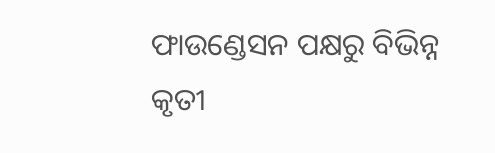ଫାଉଣ୍ଡେସନ ପକ୍ଷରୁ ବିଭିନ୍ନ କୃତୀ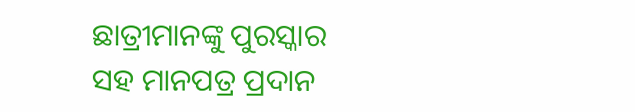ଛାତ୍ରୀମାନଙ୍କୁ ପୁରସ୍କାର ସହ ମାନପତ୍ର ପ୍ରଦାନ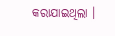କରାଯାଇଥିଲା ।